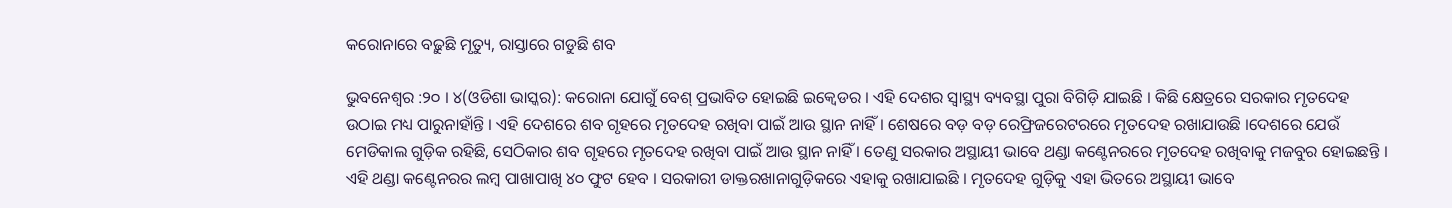କରୋନାରେ ବଢ଼ୁଛି ମୃତ୍ୟୁ, ରାସ୍ତାରେ ଗଡୁଛି ଶବ

ଭୁବନେଶ୍ୱର :୨୦ । ୪(ଓଡିଶା ଭାସ୍କର): କରୋନା ଯୋଗୁଁ ବେଶ୍ ପ୍ରଭାବିତ ହୋଇଛି ଇକ୍ୱେଡର । ଏହି ଦେଶର ସ୍ୱାସ୍ଥ୍ୟ ବ୍ୟବସ୍ଥା ପୁରା ବିଗିଡ଼ି ଯାଇଛି । କିଛି କ୍ଷେତ୍ରରେ ସରକାର ମୃତଦେହ ଉଠାଇ ମଧ୍ୟ ପାରୁନାହାଁନ୍ତି । ଏହି ଦେଶରେ ଶବ ଗୃହରେ ମୃତଦେହ ରଖିବା ପାଇଁ ଆଉ ସ୍ଥାନ ନାହିଁ । ଶେଷରେ ବଡ଼ ବଡ଼ ରେଫ୍ରିଜରେଟରରେ ମୃତଦେହ ରଖାଯାଉଛି ।ଦେଶରେ ଯେଉଁ ମେଡିକାଲ ଗୁଡ଼ିକ ରହିଛି, ସେଠିକାର ଶବ ଗୃହରେ ମୃତଦେହ ରଖିବା ପାଇଁ ଆଉ ସ୍ଥାନ ନାହିଁ । ତେଣୁ ସରକାର ଅସ୍ଥାୟୀ ଭାବେ ଥଣ୍ଡା କଣ୍ଟେନରରେ ମୃତଦେହ ରଖିବାକୁ ମଜବୁର ହୋଇଛନ୍ତି । ଏହି ଥଣ୍ଡା କଣ୍ଟେନରର ଲମ୍ବ ପାଖାପାଖି ୪୦ ଫୁଟ ହେବ । ସରକାରୀ ଡାକ୍ତରଖାନାଗୁଡ଼ିକରେ ଏହାକୁ ରଖାଯାଇଛି । ମୃତଦେହ ଗୁଡ଼ିକୁ ଏହା ଭିତରେ ଅସ୍ଥାୟୀ ଭାବେ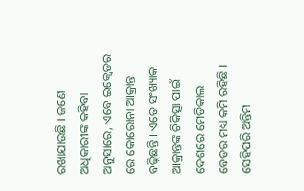ରଖାଯାଉଛି । ଜଣେ ଅଧିକାରୀଙ୍କ କହିବା ଅନୁସାରେ, ଏବେ ଇକ୍ୱେଡର ରେ କୋରୋନା ଆକ୍ରାନ୍ତ ବଢ଼ିଛନ୍ତି । ଏତେ ସଂଖ୍ୟାକ ଆକ୍ରାନ୍ତଙ୍କ ଚିକିତ୍ସା ପାଇଁ ଦେଶରେ ମେଡିକାଲ ବେଡର ମଧ୍ୟ କମି ରହିଛି । ସେହିପରି ଅନ୍ତିମ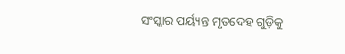ସଂସ୍କାର ପର୍ୟ୍ୟନ୍ତ ମୃତଦେହ ଗୁଡ଼ିକୁ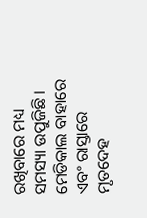ରଖିବାରେ ମଧ୍ୟ ସମସ୍ୟା ଉପୁଜିଛି । ମେଡିକାଲ ବାହାରେ ଏବଂ ରାସ୍ତାରେ ମୃତଦେହ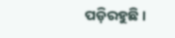ପଡ଼ିରହୁଛି ।